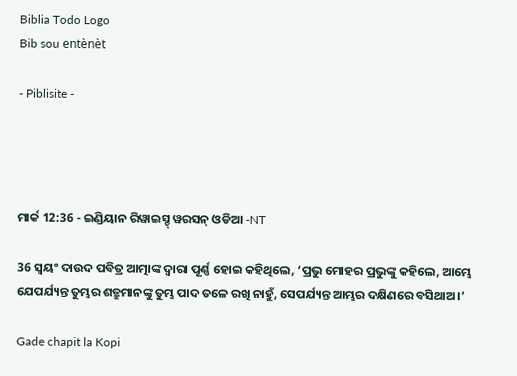Biblia Todo Logo
Bib sou entènèt

- Piblisite -




ମାର୍କ 12:36 - ଇଣ୍ଡିୟାନ ରିୱାଇସ୍ଡ୍ ୱରସନ୍ ଓଡିଆ -NT

36 ସ୍ୱୟଂ ଦାଉଦ ପବିତ୍ର ଆତ୍ମାଙ୍କ ଦ୍ୱାରା ପୂର୍ଣ୍ଣ ହୋଇ କହିଥିଲେ, ‘ପ୍ରଭୁ ମୋହର ପ୍ରଭୁଙ୍କୁ କହିଲେ, ଆମ୍ଭେ ଯେପର୍ଯ୍ୟନ୍ତ ତୁମ୍ଭର ଶତ୍ରୁମାନଙ୍କୁ ତୁମ୍ଭ ପାଦ ତଳେ ରଖି ନାହୁଁ, ସେପର୍ଯ୍ୟନ୍ତ ଆମ୍ଭର ଦକ୍ଷିଣରେ ବସିଥାଅ।’

Gade chapit la Kopi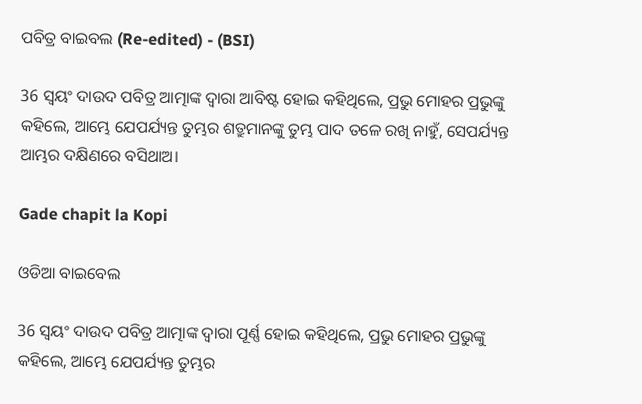ପବିତ୍ର ବାଇବଲ (Re-edited) - (BSI)

36 ସ୍ଵୟଂ ଦାଉଦ ପବିତ୍ର ଆତ୍ମାଙ୍କ ଦ୍ଵାରା ଆବିଷ୍ଟ ହୋଇ କହିଥିଲେ, ପ୍ରଭୁ ମୋହର ପ୍ରଭୁଙ୍କୁ କହିଲେ, ଆମ୍ଭେ ଯେପର୍ଯ୍ୟନ୍ତ ତୁମ୍ଭର ଶତ୍ରୁମାନଙ୍କୁ ତୁମ୍ଭ ପାଦ ତଳେ ରଖି ନାହୁଁ, ସେପର୍ଯ୍ୟନ୍ତ ଆମ୍ଭର ଦକ୍ଷିଣରେ ବସିଥାଅ।

Gade chapit la Kopi

ଓଡିଆ ବାଇବେଲ

36 ସ୍ୱୟଂ ଦାଉଦ ପବିତ୍ର ଆତ୍ମାଙ୍କ ଦ୍ୱାରା ପୂର୍ଣ୍ଣ ହୋଇ କହିଥିଲେ, ପ୍ରଭୁ ମୋହର ପ୍ରଭୁଙ୍କୁ କହିଲେ, ଆମ୍ଭେ ଯେପର୍ଯ୍ୟନ୍ତ ତୁମ୍ଭର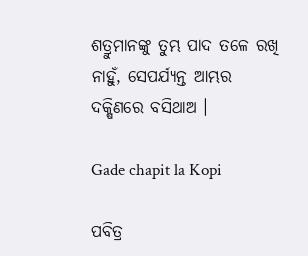ଶତ୍ରୁମାନଙ୍କୁ ତୁମ୍ଭ ପାଦ ତଳେ ରଖି ନାହୁଁ, ସେପର୍ଯ୍ୟନ୍ତ ଆମ୍ଭର ଦକ୍ଷିଣରେ ବସିଥାଅ ।

Gade chapit la Kopi

ପବିତ୍ର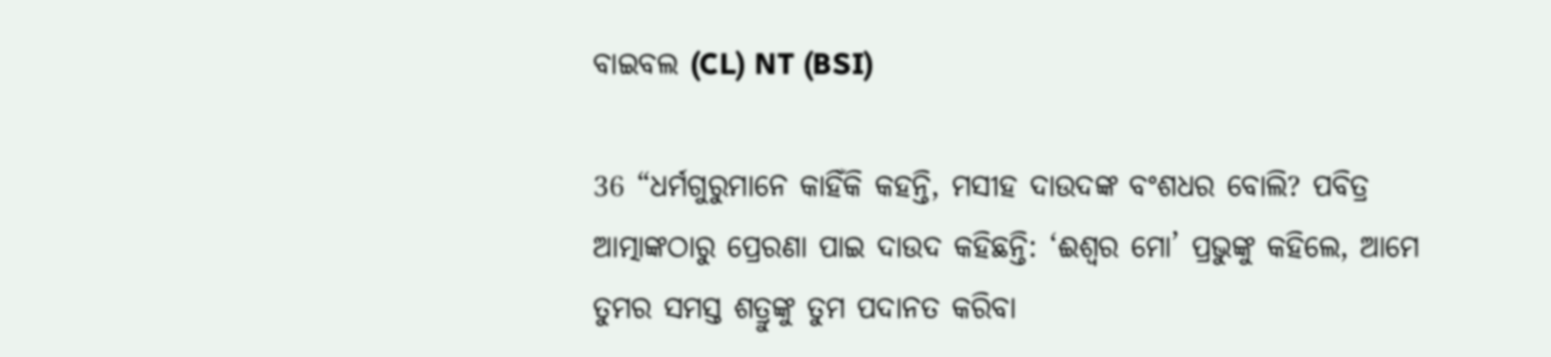ବାଇବଲ (CL) NT (BSI)

36 “ଧର୍ମଗୁରୁମାନେ କାହିଁକି କହନ୍ତି, ମସୀହ ଦାଉଦଙ୍କ ବଂଶଧର ବୋଲି? ପବିତ୍ର ଆତ୍ମାଙ୍କଠାରୁ ପ୍ରେରଣା ପାଇ ଦାଉଦ କହିଛନ୍ତି: ‘ଈଶ୍ୱର ମୋ’ ପ୍ରଭୁଙ୍କୁ କହିଲେ, ଆମେ ତୁମର ସମସ୍ତ ଶତ୍ରୁଙ୍କୁ ତୁମ ପଦାନତ କରିବା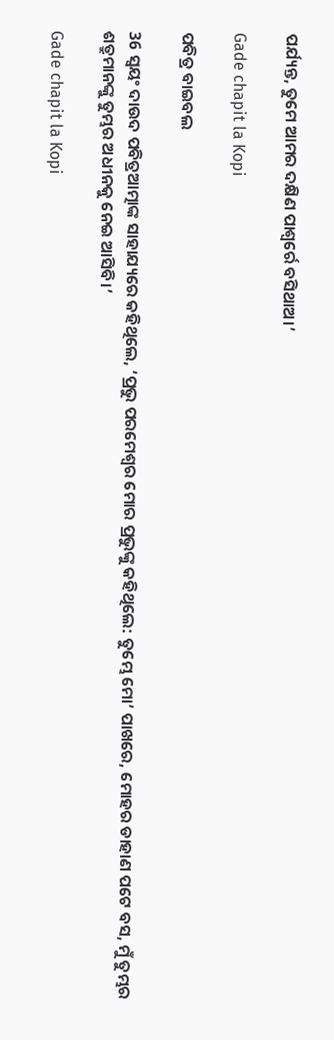ପର୍ଯ୍ୟନ୍ତ, ତୁମେ ଆମର ଦକ୍ଷିଣ ପାଶ୍ୱର୍ରେ ବସିଥାଅ।’

Gade chapit la Kopi

ପବିତ୍ର ବାଇବଲ

36 ସ୍ୱୟଂ ଦାଉଦ ପବିତ୍ରଆତ୍ମାଙ୍କ ସାହାଯ୍ୟରେ କହିଥିଲେ, ‘ପ୍ରଭୁ ପରମେଶ୍ୱର ମୋର ପ୍ରଭୁଙ୍କୁ କହିଥିଲେ: ତୁମ୍ଭେ ମୋ’ ପାଖରେ, ମୋହର ଡାହାଣ ପଟେ ବସ, ମୁଁ ତୁମ୍ଭର ଶତ୍ରୁମାନଙ୍କୁ ତୁମ୍ଭର ଅଧୀନକୁ ନେଇ ଆସିବି।’

Gade chapit la Kopi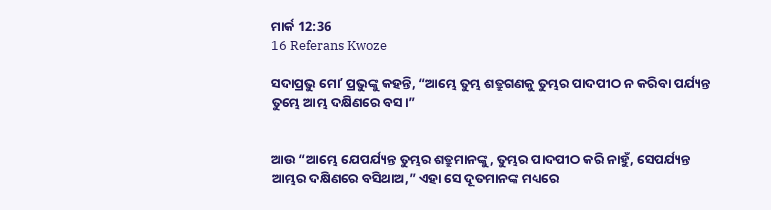ମାର୍କ 12:36
16 Referans Kwoze

ସଦାପ୍ରଭୁ ମୋʼ ପ୍ରଭୁଙ୍କୁ କହନ୍ତି, “ଆମ୍ଭେ ତୁମ୍ଭ ଶତ୍ରୁଗଣକୁ ତୁମ୍ଭର ପାଦପୀଠ ନ କରିବା ପର୍ଯ୍ୟନ୍ତ ତୁମ୍ଭେ ଆମ୍ଭ ଦକ୍ଷିଣରେ ବସ।”


ଆଉ “ଆମ୍ଭେ ଯେପର୍ଯ୍ୟନ୍ତ ତୁମ୍ଭର ଶତ୍ରୁମାନଙ୍କୁ, ତୁମ୍ଭର ପାଦପୀଠ କରି ନାହୁଁ, ସେପର୍ଯ୍ୟନ୍ତ ଆମ୍ଭର ଦକ୍ଷିଣରେ ବସିଥାଅ,” ଏହା ସେ ଦୂତମାନଙ୍କ ମଧ୍ୟରେ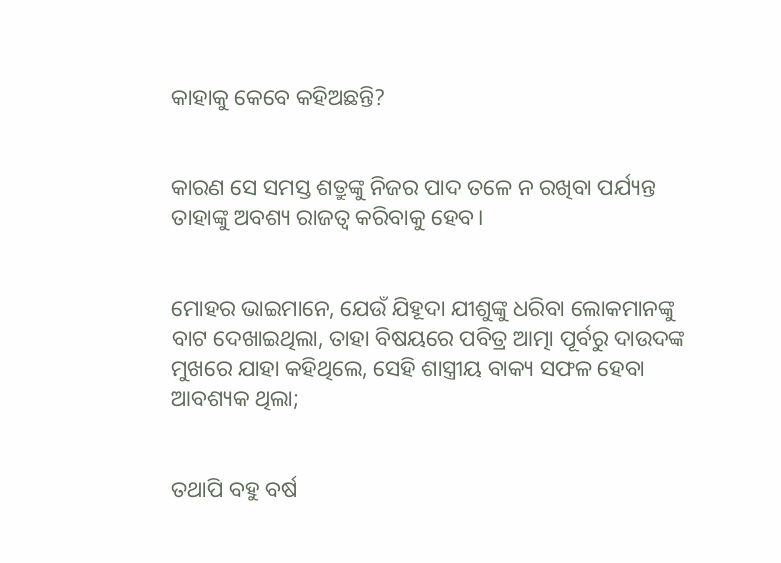କାହାକୁ କେବେ କହିଅଛନ୍ତି?


କାରଣ ସେ ସମସ୍ତ ଶତ୍ରୁଙ୍କୁ ନିଜର ପାଦ ତଳେ ନ ରଖିବା ପର୍ଯ୍ୟନ୍ତ ତାହାଙ୍କୁ ଅବଶ୍ୟ ରାଜତ୍ୱ କରିବାକୁ ହେବ।


ମୋହର ଭାଇମାନେ, ଯେଉଁ ଯିହୂଦା ଯୀଶୁଙ୍କୁ ଧରିବା ଲୋକମାନଙ୍କୁ ବାଟ ଦେଖାଇଥିଲା, ତାହା ବିଷୟରେ ପବିତ୍ର ଆତ୍ମା ପୂର୍ବରୁ ଦାଉଦଙ୍କ ମୁଖରେ ଯାହା କହିଥିଲେ, ସେହି ଶାସ୍ତ୍ରୀୟ ବାକ୍ୟ ସଫଳ ହେବା ଆବଶ୍ୟକ ଥିଲା;


ତଥାପି ବହୁ ବର୍ଷ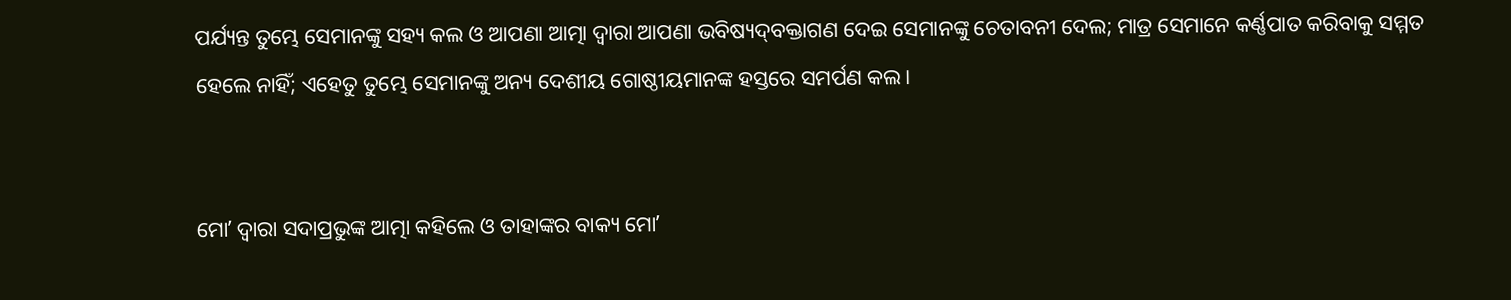ପର୍ଯ୍ୟନ୍ତ ତୁମ୍ଭେ ସେମାନଙ୍କୁ ସହ୍ୟ କଲ ଓ ଆପଣା ଆତ୍ମା ଦ୍ୱାରା ଆପଣା ଭବିଷ୍ୟଦ୍‍ବକ୍ତାଗଣ ଦେଇ ସେମାନଙ୍କୁ ଚେତାବନୀ ଦେଲ; ମାତ୍ର ସେମାନେ କର୍ଣ୍ଣପାତ କରିବାକୁ ସମ୍ମତ ହେଲେ ନାହିଁ; ଏହେତୁ ତୁମ୍ଭେ ସେମାନଙ୍କୁ ଅନ୍ୟ ଦେଶୀୟ ଗୋଷ୍ଠୀୟମାନଙ୍କ ହସ୍ତରେ ସମର୍ପଣ କଲ।


ମୋʼ ଦ୍ୱାରା ସଦାପ୍ରଭୁଙ୍କ ଆତ୍ମା କହିଲେ ଓ ତାହାଙ୍କର ବାକ୍ୟ ମୋʼ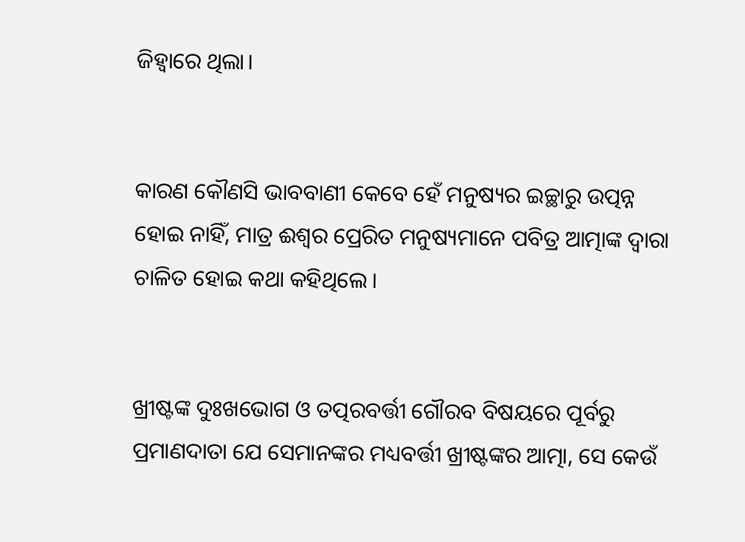ଜିହ୍ୱାରେ ଥିଲା।


କାରଣ କୌଣସି ଭାବବାଣୀ କେବେ ହେଁ ମନୁଷ୍ୟର ଇଚ୍ଛାରୁ ଉତ୍ପନ୍ନ ହୋଇ ନାହିଁ, ମାତ୍ର ଈଶ୍ବର ପ୍ରେରିତ ମନୁଷ୍ୟମାନେ ପବିତ୍ର ଆତ୍ମାଙ୍କ ଦ୍ୱାରା ଚାଳିତ ହୋଇ କଥା କହିଥିଲେ।


ଖ୍ରୀଷ୍ଟଙ୍କ ଦୁଃଖଭୋଗ ଓ ତତ୍ପରବର୍ତ୍ତୀ ଗୌରବ ବିଷୟରେ ପୂର୍ବରୁ ପ୍ରମାଣଦାତା ଯେ ସେମାନଙ୍କର ମଧ୍ୟବର୍ତ୍ତୀ ଖ୍ରୀଷ୍ଟଙ୍କର ଆତ୍ମା, ସେ କେଉଁ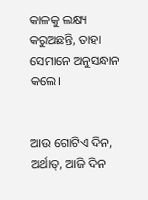କାଳକୁ ଲକ୍ଷ୍ୟ କରୁଅଛନ୍ତି, ତାହା ସେମାନେ ଅନୁସନ୍ଧାନ କଲେ।


ଆଉ ଗୋଟିଏ ଦିନ, ଅର୍ଥାତ୍‍, ଆଜି ଦିନ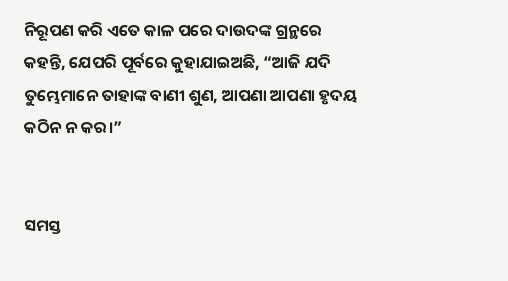ନିରୂପଣ କରି ଏତେ କାଳ ପରେ ଦାଉଦଙ୍କ ଗ୍ରନ୍ଥରେ କହନ୍ତି, ଯେପରି ପୂର୍ବରେ କୁହାଯାଇଅଛି, “ଆଜି ଯଦି ତୁମ୍ଭେମାନେ ତାହାଙ୍କ ବାଣୀ ଶୁଣ, ଆପଣା ଆପଣା ହୃଦୟ କଠିନ ନ କର।”


ସମସ୍ତ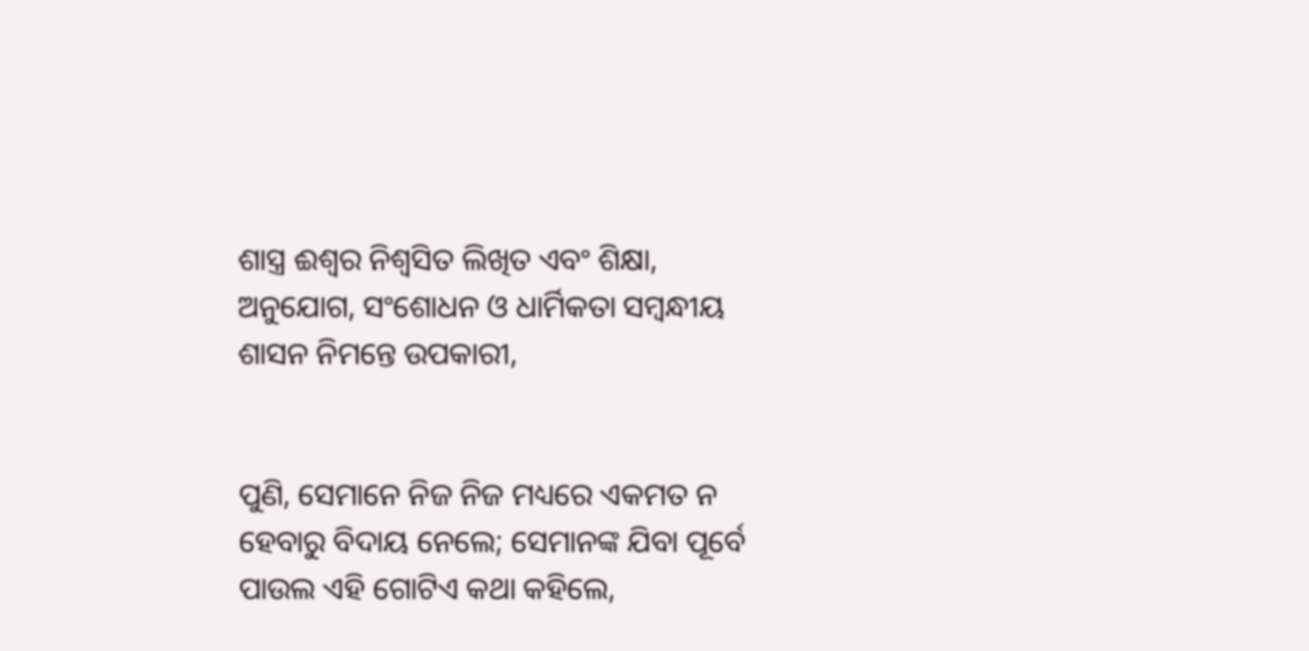ଶାସ୍ତ୍ର ଈଶ୍ବର ନିଶ୍ଵସିତ ଲିଖିତ ଏବଂ ଶିକ୍ଷା, ଅନୁଯୋଗ, ସଂଶୋଧନ ଓ ଧାର୍ମିକତା ସମ୍ବନ୍ଧୀୟ ଶାସନ ନିମନ୍ତେ ଉପକାରୀ,


ପୁଣି, ସେମାନେ ନିଜ ନିଜ ମଧ୍ୟରେ ଏକମତ ନ ହେବାରୁ ବିଦାୟ ନେଲେ; ସେମାନଙ୍କ ଯିବା ପୂର୍ବେ ପାଉଲ ଏହି ଗୋଟିଏ କଥା କହିଲେ,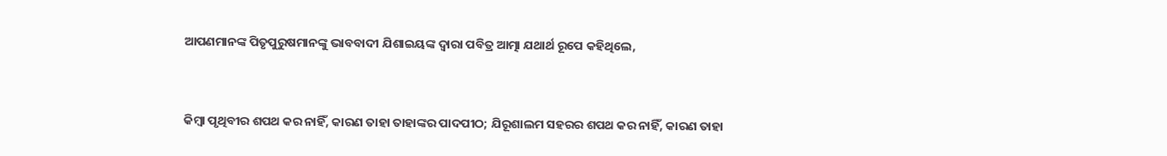ଆପଣମାନଙ୍କ ପିତୃପୁରୁଷମାନଙ୍କୁ ଭାବବାଦୀ ଯିଶାଇୟଙ୍କ ଦ୍ୱାରା ପବିତ୍ର ଆତ୍ମା ଯଥାର୍ଥ ରୂପେ କହିଥିଲେ,


କିମ୍ବା ପୃଥିବୀର ଶପଥ କର ନାହିଁ, କାରଣ ତାହା ତାହାଙ୍କର ପାଦପୀଠ; ଯିରୂଶାଲମ ସହରର ଶପଥ କର ନାହିଁ, କାରଣ ତାହା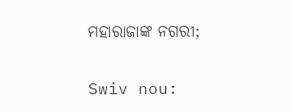ମହାରାଜାଙ୍କ ନଗରୀ;


Swiv nou: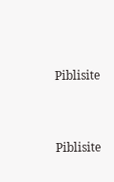Piblisite


Piblisite